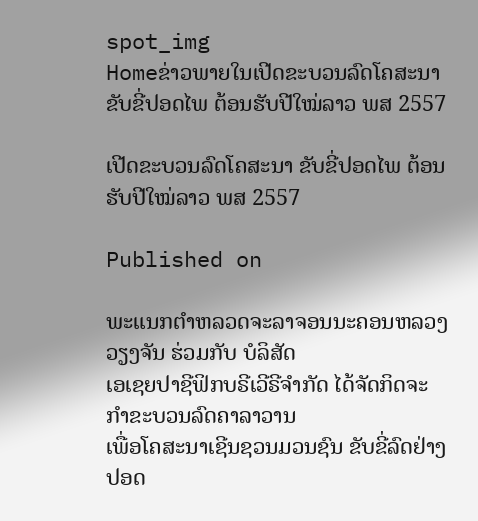spot_img
Homeຂ່າວພາຍໃນເປີດຂະບວນລົດໂຄສະນາ ຂັບຂີ່ປອດໄພ ຕ້ອນຮັບປີໃໝ່ລາວ ພສ 2557

ເປີດຂະບວນລົດໂຄສະນາ ຂັບຂີ່ປອດໄພ ຕ້ອນຮັບປີໃໝ່ລາວ ພສ 2557

Published on

ພະແນກຕຳຫລວດຈະລາຈອນນະຄອນຫລວງວຽງຈັນ ຮ່ວມກັບ ບໍລິສັດ
ເອເຊຍປາຊີຟິກບຣີເວີຣີຈຳກັດ ໄດ້ຈັດກິດຈະກຳຂະບວນລົດຄາລາວານ
ເພື່ອໂຄສະນາເຊີນຊວນມວນຊົນ ຂັບຂີ່ລົດຢ່າງປອດ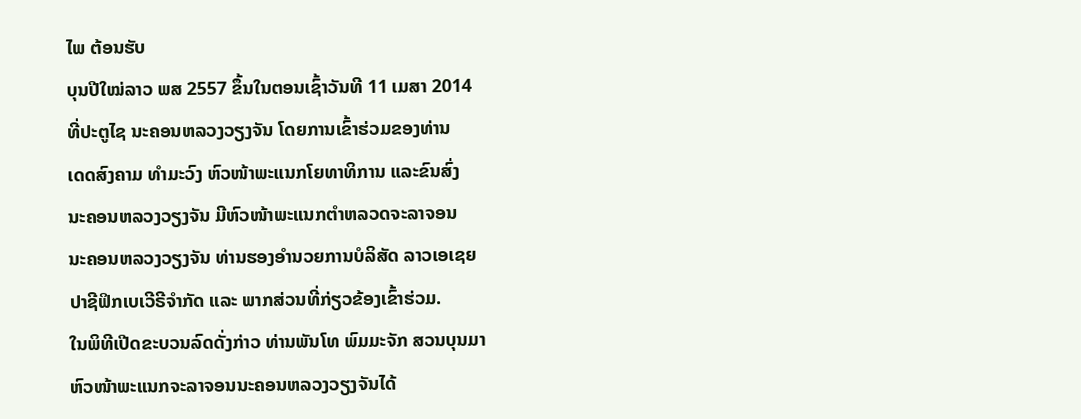ໄພ ຕ້ອນຮັບ
ບຸນປີໃໝ່ລາວ ພສ 2557 ຂຶ້ນໃນຕອນເຊົ້າວັນທີ 11 ເມສາ 2014
ທີ່ປະຕູໄຊ ນະຄອນຫລວງວຽງຈັນ ໂດຍການເຂົ້າຮ່ວມຂອງທ່ານ
ເດດສົງຄາມ ທໍາມະວົງ ຫົວໜ້າພະແນກໂຍທາທິການ ແລະຂົນສົ່ງ
ນະຄອນຫລວງວຽງຈັນ ມີຫົວໜ້າພະແນກຕຳຫລວດຈະລາຈອນ
ນະຄອນຫລວງວຽງຈັນ ທ່ານຮອງອຳນວຍການບໍລິສັດ ລາວເອເຊຍ
ປາຊີຟິກເບເວີຣີຈຳກັດ ແລະ ພາກສ່ວນທີ່ກ່ຽວຂ້ອງເຂົ້າຮ່ວມ.
ໃນພິທີເປີດຂະບວນລົດດັ່ງກ່າວ ທ່ານພັນໂທ ພົມມະຈັກ ສວນບຸນມາ
ຫົວໜ້າພະແນກຈະລາຈອນນະຄອນຫລວງວຽງຈັນໄດ້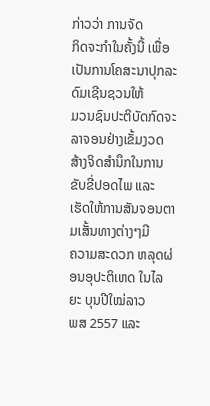ກ່າວວ່າ ການຈັດ
ກິດຈະກຳໃນຄັ້ງນີ້ ເພື່ອເປັນການໂຄສະນາປຸກລະດົມເຊີນຊວນໃຫ້
ມວນຊົນປະຕິບັດກົດຈະລາຈອນຢ່າງເຂັ້ມງວດ ສ້າງຈິດສຳນຶກໃນການ
ຂັບຂີ່ປອດໄພ ແລະ ເຮັດໃຫ້ການສັນຈອນຕາມເສັ້ນທາງຕ່າງໆມີ
ຄວາມສະດວກ ຫລຸດຜ່ອນອຸປະຕິເຫດ ໃນໄລຍະ ບຸນປີໃໝ່ລາວ
ພສ 2557 ແລະ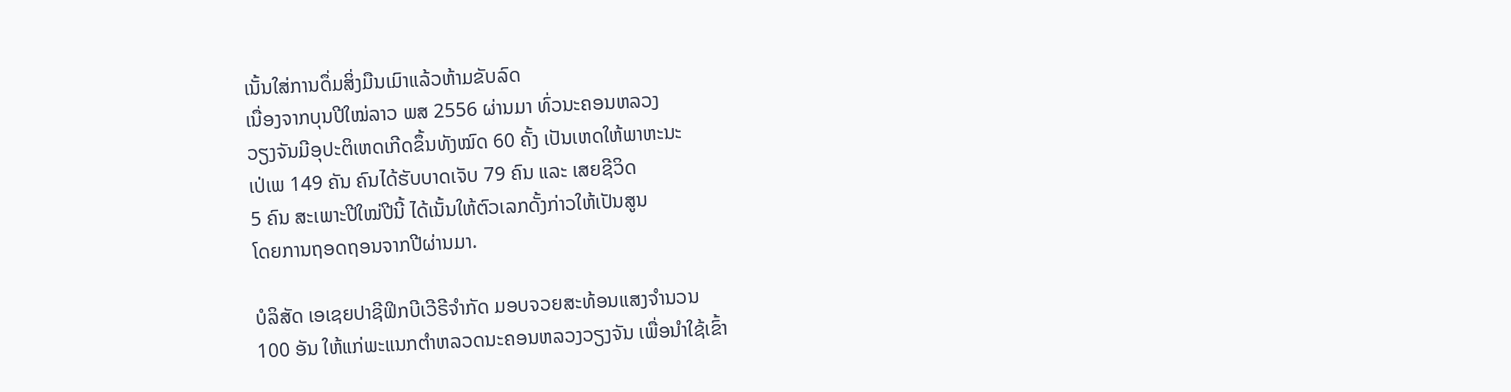ເນັ້ນໃສ່ການດຶ່ມສິ່ງມືນເມົາແລ້ວຫ້າມຂັບລົດ
ເນື່ອງຈາກບຸນປີໃໝ່ລາວ ພສ 2556 ຜ່ານມາ ທົ່ວນະຄອນຫລວງ
ວຽງຈັນມີອຸປະຕິເຫດເກີດຂຶ້ນທັງໝົດ 60 ຄັ້ງ ເປັນເຫດໃຫ້ພາຫະນະ
ເປ່ເພ 149 ຄັນ ຄົນໄດ້ຮັບບາດເຈັບ 79 ຄົນ ແລະ ເສຍຊີວິດ
5 ຄົນ ສະເພາະປີໃໝ່ປີນີ້ ໄດ້ເນັ້ນໃຫ້ຕົວເລກດັ້ງກ່າວໃຫ້ເປັນສູນ
ໂດຍການຖອດຖອນຈາກປີຜ່ານມາ.

ບໍລິສັດ ເອເຊຍປາຊີຟິກບີເວີຣີຈຳກັດ ມອບຈວຍສະທ້ອນແສງຈຳນວນ
100 ອັນ ໃຫ້ແກ່ພະແນກຕຳຫລວດນະຄອນຫລວງວຽງຈັນ ເພື່ອນຳໃຊ້ເຂົ້າ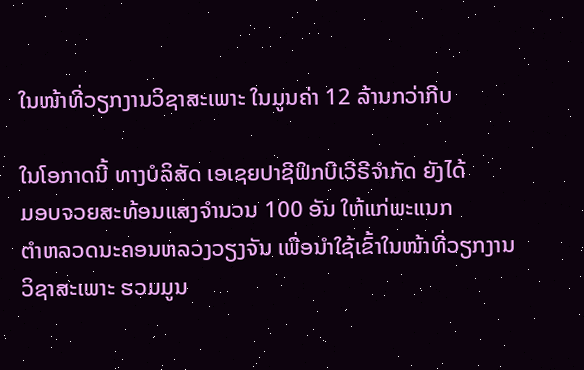ໃນໜ້າທີ່ວຽກງານວິຊາສະເພາະ ໃນມູນຄ່າ 12 ລ້ານກວ່າກີບ

ໃນໂອກາດນີ້ ທາງບໍລິສັດ ເອເຊຍປາຊີຟິກບີເວີຣີຈຳກັດ ຍັງໄດ້
ມອບຈວຍສະທ້ອນແສງຈຳນວນ 100 ອັນ ໃຫ້ແກ່ພະແນກ
ຕຳຫລວດນະຄອນຫລວງວຽງຈັນ ເພື່ອນຳໃຊ້ເຂົ້າໃນໜ້າທີ່ວຽກງານ
ວິຊາສະເພາະ ຮວມມູນ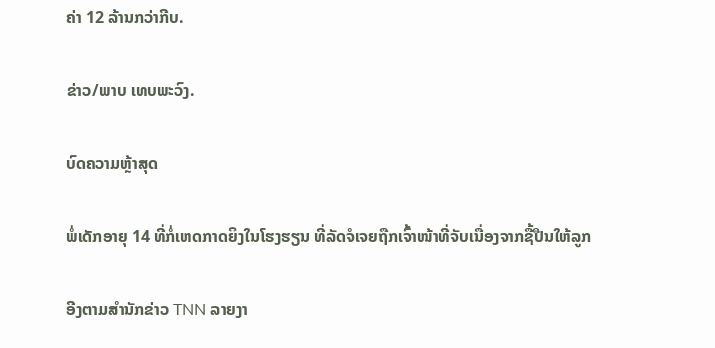ຄ່າ 12 ລ້ານກວ່າກີບ.

ຂ່າວ/ພາບ ເທບພະວົງ.

ບົດຄວາມຫຼ້າສຸດ

ພໍ່ເດັກອາຍຸ 14 ທີ່ກໍ່ເຫດກາດຍິງໃນໂຮງຮຽນ ທີ່ລັດຈໍເຈຍຖືກເຈົ້າໜ້າທີ່ຈັບເນື່ອງຈາກຊື້ປືນໃຫ້ລູກ

ອີງຕາມສຳນັກຂ່າວ TNN ລາຍງາ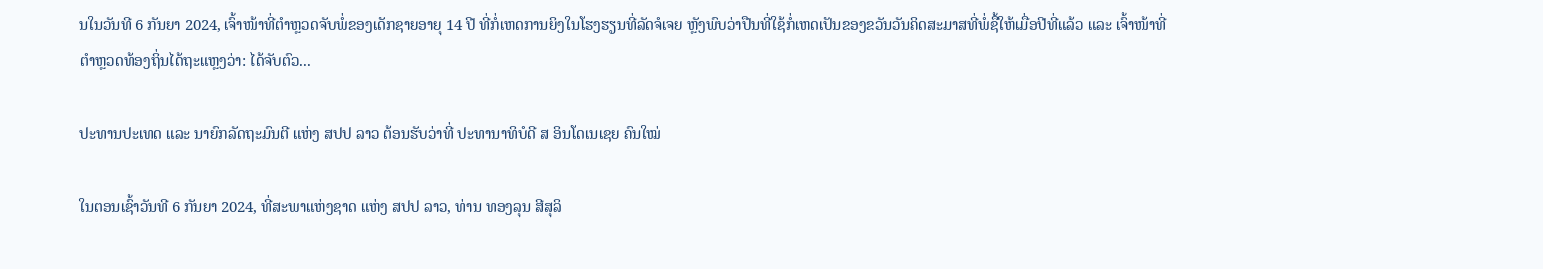ນໃນວັນທີ 6 ກັນຍາ 2024, ເຈົ້າໜ້າທີ່ຕຳຫຼວດຈັບພໍ່ຂອງເດັກຊາຍອາຍຸ 14 ປີ ທີ່ກໍ່ເຫດການຍິງໃນໂຮງຮຽນທີ່ລັດຈໍເຈຍ ຫຼັງພົບວ່າປືນທີ່ໃຊ້ກໍ່ເຫດເປັນຂອງຂວັນວັນຄິດສະມາສທີ່ພໍ່ຊື້ໃຫ້ເມື່ອປີທີ່ແລ້ວ ແລະ ເຈົ້າໜ້າທີ່ຕຳຫຼວດທ້ອງຖິ່ນໄດ້ຖະແຫຼງວ່າ: ໄດ້ຈັບຕົວ...

ປະທານປະເທດ ແລະ ນາຍົກລັດຖະມົນຕີ ແຫ່ງ ສປປ ລາວ ຕ້ອນຮັບວ່າທີ່ ປະທານາທິບໍດີ ສ ອິນໂດເນເຊຍ ຄົນໃໝ່

ໃນຕອນເຊົ້າວັນທີ 6 ກັນຍາ 2024, ທີ່ສະພາແຫ່ງຊາດ ແຫ່ງ ສປປ ລາວ, ທ່ານ ທອງລຸນ ສີສຸລິ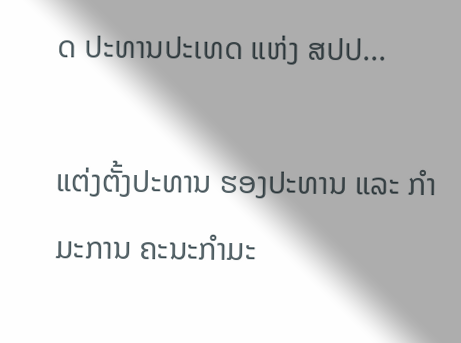ດ ປະທານປະເທດ ແຫ່ງ ສປປ...

ແຕ່ງຕັ້ງປະທານ ຮອງປະທານ ແລະ ກຳມະການ ຄະນະກຳມະ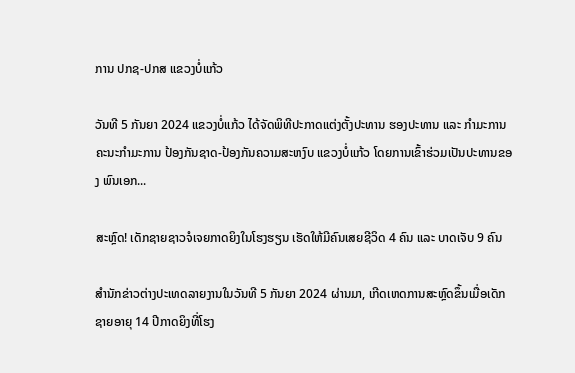ການ ປກຊ-ປກສ ແຂວງບໍ່ແກ້ວ

ວັນທີ 5 ກັນຍາ 2024 ແຂວງບໍ່ແກ້ວ ໄດ້ຈັດພິທີປະກາດແຕ່ງຕັ້ງປະທານ ຮອງປະທານ ແລະ ກຳມະການ ຄະນະກຳມະການ ປ້ອງກັນຊາດ-ປ້ອງກັນຄວາມສະຫງົບ ແຂວງບໍ່ແກ້ວ ໂດຍການເຂົ້າຮ່ວມເປັນປະທານຂອງ ພົນເອກ...

ສະຫຼົດ! ເດັກຊາຍຊາວຈໍເຈຍກາດຍິງໃນໂຮງຮຽນ ເຮັດໃຫ້ມີຄົນເສຍຊີວິດ 4 ຄົນ ແລະ ບາດເຈັບ 9 ຄົນ

ສຳນັກຂ່າວຕ່າງປະເທດລາຍງານໃນວັນທີ 5 ກັນຍາ 2024 ຜ່ານມາ, ເກີດເຫດການສະຫຼົດຂຶ້ນເມື່ອເດັກຊາຍອາຍຸ 14 ປີກາດຍິງທີ່ໂຮງ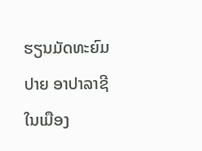ຮຽນມັດທະຍົມປາຍ ອາປາລາຊີ ໃນເມືອງ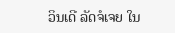ວິນເດີ ລັດຈໍເຈຍ ໃນ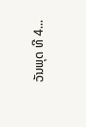ວັນພຸດ ທີ 4...